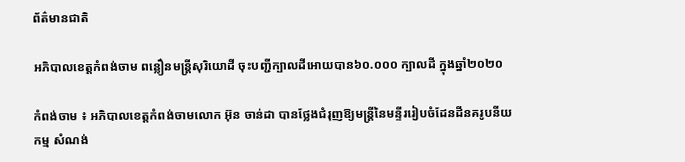ព័ត៌មានជាតិ

អភិបាលខេត្តកំពង់ចាម ពន្លឿនមន្ត្រីសុរិយោដី ចុះបញ្ជីក្បាលដីអោយបាន៦០.០០០ ក្បាលដី ក្នុងឆ្នាំ២០២០

កំពង់ចាម ៖ អភិបាលខេត្តកំពង់ចាមលោក អ៊ុន ចាន់ដា បានថ្លែងជំរុញឱ្យមន្ត្រីនៃមន្ទីររៀបចំដែនដីនគរូបនីយកម្ម សំណង់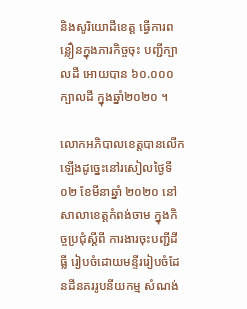និងសូរិយោដីខេត្ត ធ្វើការពន្លឿនក្នុងភារកិច្ចចុះ បញ្ជីក្បាលដី អោយបាន ៦០.០០០ ក្បាលដី ក្នុងឆ្នាំ២០២០ ។

លោកអភិបាលខេត្តបានលើកឡើងដូច្នេះនៅរសៀលថ្ងៃទី ០២ ខែមីនាឆ្នាំ ២០២០ នៅសាលាខេត្តកំពង់ចាម ក្នុងកិច្ចប្រជុំស្ដីពី ការងារចុះបញ្ជីដីធ្លី រៀបចំដោយមន្ទីររៀបចំដែនដីនគររូបនីយកម្ម សំណង់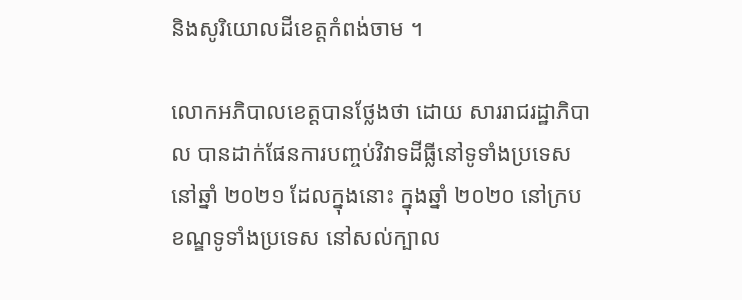និងសូរិយោលដីខេត្តកំពង់ចាម ។

លោកអភិបាលខេត្តបានថ្លែងថា ដោយ សាររាជរដ្ឋាភិបាល បានដាក់ផែនការបញ្ចប់វិវាទដីធ្លីនៅទូទាំងប្រទេស នៅឆ្នាំ ២០២១ ដែលក្នុងនោះ ក្នុងឆ្នាំ ២០២០ នៅក្របខណ្ឌទូទាំងប្រទេស នៅសល់ក្បាល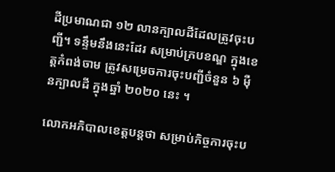ដីប្រមាណជា ១២ លានក្បាលដីដែលត្រូវចុះបញ្ជី។ ទន្ទឹមនឹងនេះដែរ សម្រាប់ក្របខណ្ឌ ក្នុងខេត្តកំពង់ចាម ត្រូវសម្រេចការចុះបញ្ជីចំនួន ៦ ម៉ឺនក្បាលដី ក្នុងឆ្នាំ ២០២០ នេះ ។

លោកអភិបាលខេត្តបន្តថា សម្រាប់កិច្ចការចុះប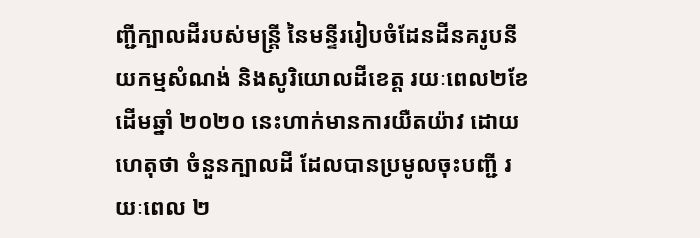ញ្ជីក្បាលដីរបស់មន្ត្រី នៃមន្ទីររៀបចំដែនដីនគរូបនីយកម្មសំណង់ និងសូរិយោលដីខេត្ត រយៈពេល២ខែ ដើមឆ្នាំ ២០២០ នេះហាក់មានការយឺតយ៉ាវ ដោយហេតុថា ចំនួនក្បាលដី ដែលបានប្រមូលចុះបញ្ជី រយៈពេល ២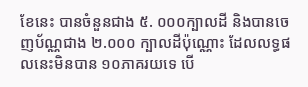ខែនេះ បានចំនួនជាង ៥. ០០០ក្បាលដី និងបានចេញប័ណ្ណជាង ២.០០០ ក្បាលដីប៉ុណ្ណោះ ដែលលទ្ធផលនេះមិនបាន ១០ភាគរយទេ បើ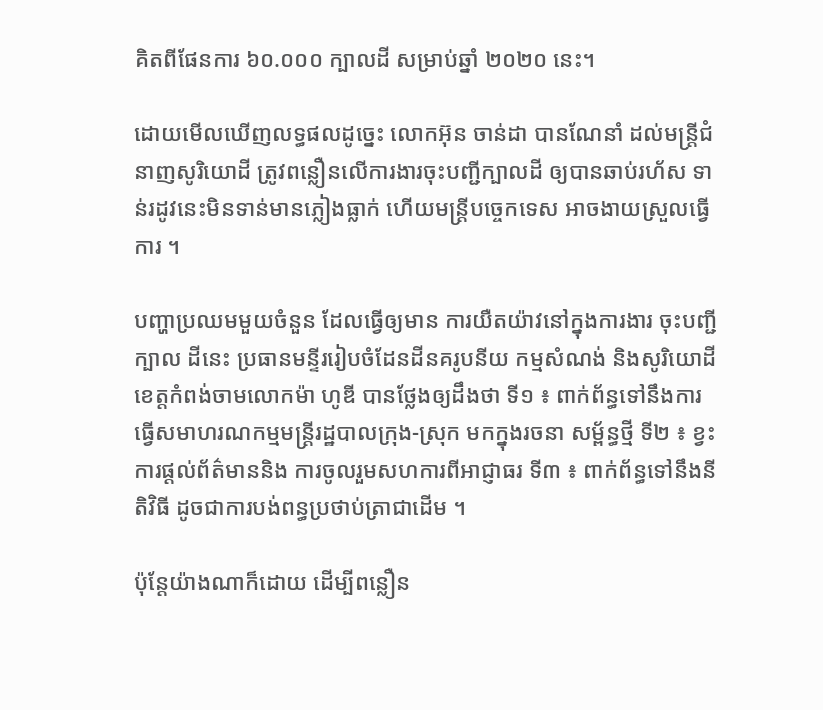គិតពីផែនការ ៦០.០០០ ក្បាលដី សម្រាប់ឆ្នាំ ២០២០ នេះ។

ដោយមើលឃើញលទ្ធផលដូច្នេះ លោកអ៊ុន ចាន់ដា បានណែនាំ ដល់មន្ត្រីជំនាញសូរិយោដី ត្រូវពន្លឿនលើការងារចុះបញ្ជីក្បាលដី ឲ្យបានឆាប់រហ័ស ទាន់រដូវនេះមិនទាន់មានភ្លៀងធ្លាក់ ហើយមន្ត្រីបច្ចេកទេស អាចងាយស្រួលធ្វើការ ។

បញ្ហាប្រឈមមួយចំនួន ដែលធ្វើឲ្យមាន ការយឺតយ៉ាវនៅក្នុងការងារ ចុះបញ្ជីក្បាល ដីនេះ ប្រធានមន្ទីររៀបចំដែនដីនគរូបនីយ កម្មសំណង់ និងសូរិយោដីខេត្តកំពង់ចាមលោកម៉ា ហូឌី បានថ្លែងឲ្យដឹងថា ទី១ ៖ ពាក់ព័ន្ធទៅនឹងការធ្វើសមាហរណកម្មមន្ត្រីរដ្ឋបាលក្រុង-ស្រុក មកក្នុងរចនា សម្ព័ន្ធថ្មី ទី២ ៖ ខ្វះការផ្ដល់ព័ត៌មាននិង ការចូលរួមសហការពីអាជ្ញាធរ ទី៣ ៖ ពាក់ព័ន្ធទៅនឹងនីតិវិធី ដូចជាការបង់ពន្ធប្រថាប់ត្រាជាដើម ។

ប៉ុន្តែយ៉ាងណាក៏ដោយ ដើម្បីពន្លឿន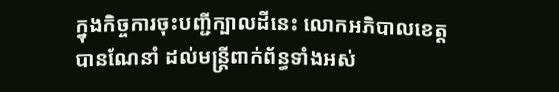ក្នុងកិច្ចការចុះបញ្ជីក្បាលដីនេះ លោកអភិបាលខេត្ត បានណែនាំ ដល់មន្ត្រីពាក់ព័ន្ធទាំងអស់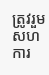ត្រូវរួមសហការ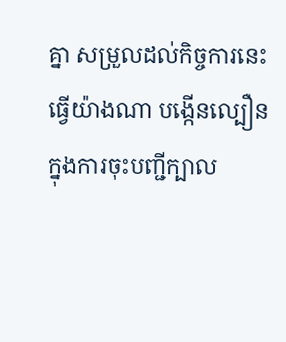គ្នា សម្រួលដល់កិច្ចការនេះ ធ្វើយ៉ាងណា បង្កើនល្បឿន ក្នុងការចុះបញ្ជីក្បាល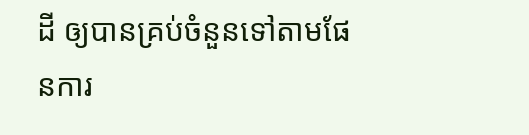ដី ឲ្យបានគ្រប់ចំនួនទៅតាមផែនការ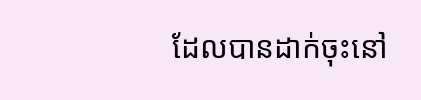ដែលបានដាក់ចុះនៅ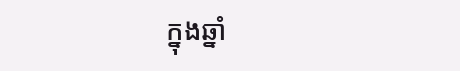ក្នុងឆ្នាំ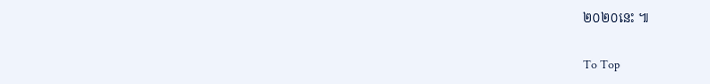២០២០នេះ ៕

To Top